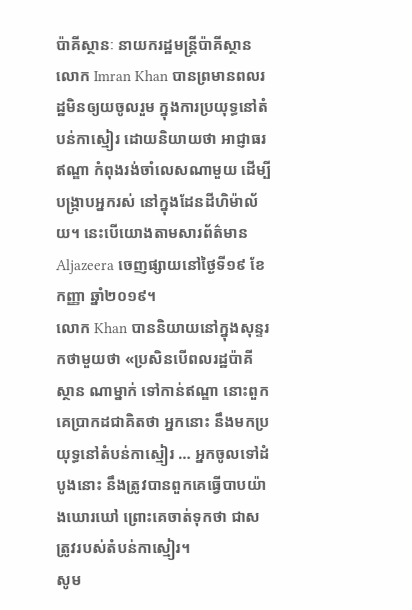ប៉ាគីស្ថានៈ នាយករដ្ឋមន្រ្តីប៉ាគីស្ថាន លោក Imran Khan បានព្រមានពលរដ្ឋមិនឲ្យយចូលរួម ក្នុងការប្រយុទ្ធនៅតំបន់កាស្មៀរ ដោយនិយាយថា អាជ្ញាធរឥណ្ឌា កំពុងរង់ចាំលេសណាមួយ ដើម្បីបង្ក្រាបអ្នករស់ នៅក្នុងដែនដីហិម៉ាល័យ។ នេះបើយោងតាមសារព័ត៌មាន Aljazeera ចេញផ្សាយនៅថ្ងៃទី១៩ ខែកញ្ញា ឆ្នាំ២០១៩។
លោក Khan បាននិយាយនៅក្នុងសុន្ទរកថាមួយថា «ប្រសិនបើពលរដ្ឋប៉ាគីស្ថាន ណាម្នាក់ ទៅកាន់ឥណ្ឌា នោះពួកគេប្រាកដជាគិតថា អ្នកនោះ នឹងមកប្រយុទ្ធនៅតំបន់កាស្មៀរ … អ្នកចូលទៅដំបូងនោះ នឹងត្រូវបានពួកគេធ្វើបាបយ៉ាងឃោរឃៅ ព្រោះគេចាត់ទុកថា ជាសត្រូវរបស់តំបន់កាស្មៀរ។
សូម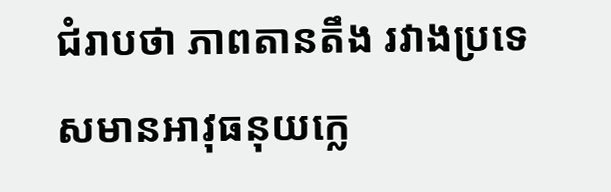ជំរាបថា ភាពតានតឹង រវាងប្រទេសមានអាវុធនុយក្លេ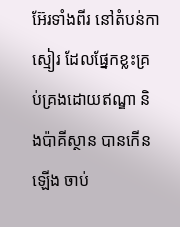អ៊ែរទាំងពីរ នៅតំបន់កាស្មៀរ ដែលផ្នែកខ្លះគ្រប់គ្រងដោយឥណ្ឌា និងប៉ាគីស្ថាន បានកើនឡើង ចាប់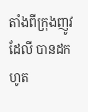តាំងពីក្រុងញូវដែលី បានដកហូត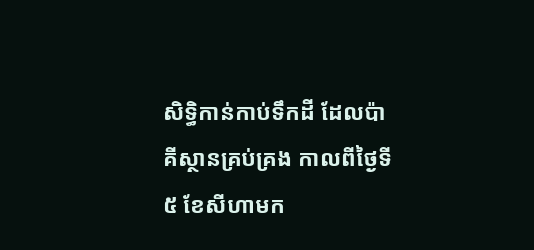សិទ្ធិកាន់កាប់ទឹកដី ដែលប៉ាគីស្ថានគ្រប់គ្រង កាលពីថ្ងៃទី ៥ ខែសីហាមក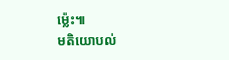ម៉្លេះ៕
មតិយោបល់